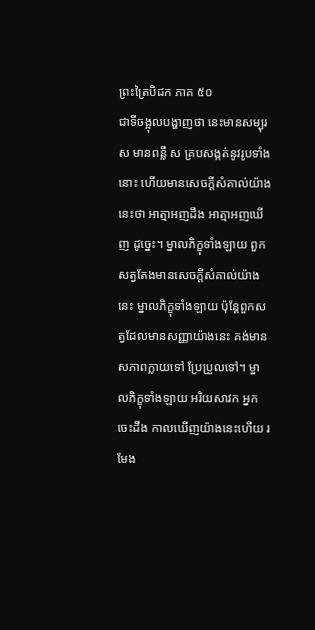ព្រះត្រៃបិដក ភាគ ៥០
ជាទីចង្អុលបង្ហាញថា នេះមានសម្បុរ ស មានពន្លឺ ស គ្របសង្កត់នូវរូបទាំងនោះ ហើយមានសេចក្តីសំគាល់យ៉ាងនេះថា អាត្មាអញដឹង អាត្មាអញឃើញ ដូច្នេះ។ ម្នាលភិក្ខុទាំងឡាយ ពួកសត្វតែងមានសេចក្តីសំគាល់យ៉ាងនេះ ម្នាលភិក្ខុទាំងឡាយ ប៉ុន្តែពួកសត្វដែលមានសញ្ញាយ៉ាងនេះ គង់មានសភាពក្លាយទៅ ប្រែប្រួលទៅ។ ម្នាលភិក្ខុទាំងឡាយ អរិយសាវក អ្នកចេះដឹង កាលឃើញយ៉ាងនេះហើយ រមែង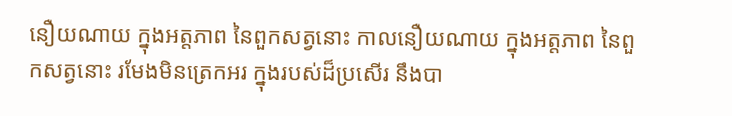នឿយណាយ ក្នុងអត្តភាព នៃពួកសត្វនោះ កាលនឿយណាយ ក្នុងអត្តភាព នៃពួកសត្វនោះ រមែងមិនត្រេកអរ ក្នុងរបស់ដ៏ប្រសើរ នឹងបា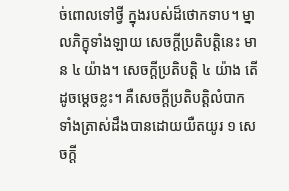ច់ពោលទៅថ្វី ក្នុងរបស់ដ៏ថោកទាប។ ម្នាលភិក្ខុទាំងឡាយ សេចក្តីប្រតិបត្តិនេះ មាន ៤ យ៉ាង។ សេចក្តីប្រតិបត្តិ ៤ យ៉ាង តើដូចម្តេចខ្លះ។ គឺសេចក្តីប្រតិបត្តិលំបាក ទាំងត្រាស់ដឹងបានដោយយឺតយូរ ១ សេចក្តី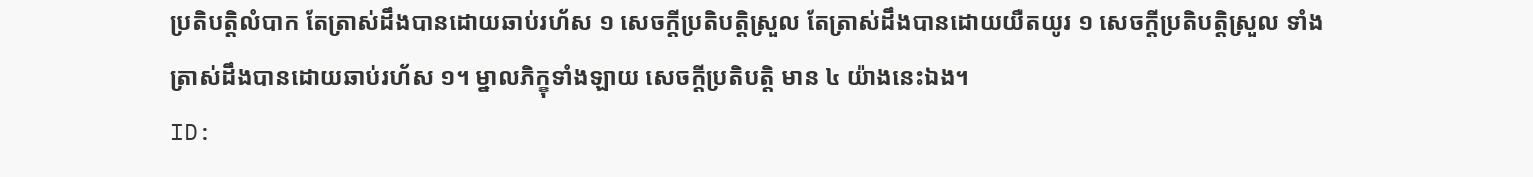ប្រតិបត្តិលំបាក តែត្រាស់ដឹងបានដោយឆាប់រហ័ស ១ សេចក្តីប្រតិបត្តិស្រួល តែត្រាស់ដឹងបានដោយយឺតយូរ ១ សេចក្តីប្រតិបត្តិស្រួល ទាំងត្រាស់ដឹងបានដោយឆាប់រហ័ស ១។ ម្នាលភិក្ខុទាំងឡាយ សេចក្តីប្រតិបត្តិ មាន ៤ យ៉ាងនេះឯង។
ID: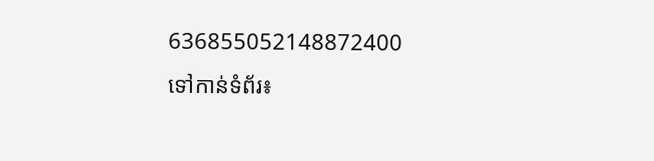636855052148872400
ទៅកាន់ទំព័រ៖